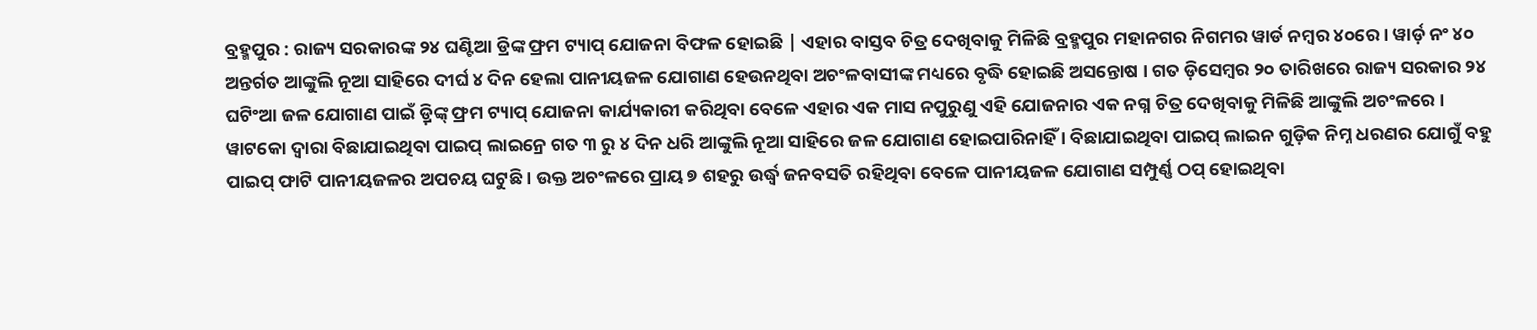ବ୍ରହ୍ମପୁର : ରାଜ୍ୟ ସରକାରଙ୍କ ୨୪ ଘଣ୍ଟିଆ ଡ୍ରିଙ୍କ ଫ୍ରମ ଟ୍ୟାପ୍ ଯୋଜନା ବିଫଳ ହୋଇଛି | ଏହାର ବାସ୍ତବ ଚିତ୍ର ଦେଖିବାକୁ ମିଳିଛି ବ୍ରହ୍ମପୁର ମହାନଗର ନିଗମର ୱାର୍ଡ ନମ୍ବର ୪୦ରେ। ୱାର୍ଡ଼ ନଂ ୪୦ ଅନ୍ତର୍ଗତ ଆଙ୍କୁଲି ନୂଆ ସାହିରେ ଦୀର୍ଘ ୪ ଦିନ ହେଲା ପାନୀୟଜଳ ଯୋଗାଣ ହେଉନଥିବା ଅଚଂଳବାସୀଙ୍କ ମଧ୍ୟରେ ବୃଦ୍ଧି ହୋଇଛି ଅସନ୍ତୋଷ । ଗତ ଡ଼ିସେମ୍ବର ୨୦ ତାରିଖରେ ରାଜ୍ୟ ସରକାର ୨୪ ଘଟିଂଆ ଜଳ ଯୋଗାଣ ପାଇଁ ଡ଼୍ରିଙ୍କ୍ ଫ୍ରମ ଟ୍ୟାପ୍ ଯୋଜନା କାର୍ଯ୍ୟକାରୀ କରିଥିବା ବେଳେ ଏହାର ଏକ ମାସ ନପୁରୁଣୁ ଏହି ଯୋଜନାର ଏକ ନଗ୍ନ ଚିତ୍ର ଦେଖିବାକୁ ମିଳିଛି ଆଙ୍କୁଲି ଅଚଂଳରେ । ୱାଟକୋ ଦ୍ୱାରା ବିଛାଯାଇଥିବା ପାଇପ୍ ଲାଇନ୍ରେ ଗତ ୩ ରୁ ୪ ଦିନ ଧରି ଆଙ୍କୁଲି ନୂଆ ସାହିରେ ଜଳ ଯୋଗାଣ ହୋଇପାରିନାହିଁ । ବିଛାଯାଇଥିବା ପାଇପ୍ ଲାଇନ ଗୁଡ଼ିକ ନିମ୍ନ ଧରଣର ଯୋଗୁଁ ବହୁ ପାଇପ୍ ଫାଟି ପାନୀୟଜଳର ଅପଚୟ ଘଟୁଛି । ଉକ୍ତ ଅଚଂଳରେ ପ୍ରାୟ ୭ ଶହରୁ ଉର୍ଦ୍ଧ୍ୱ ଜନବସତି ରହିଥିବା ବେଳେ ପାନୀୟଜଳ ଯୋଗାଣ ସମ୍ପୁର୍ଣ୍ଣ ଠପ୍ ହୋଇଥିବା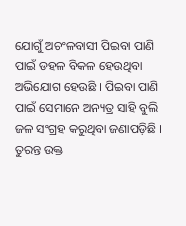ଯୋଗୁଁ ଅଚଂଳବାସୀ ପିଇବା ପାଣି ପାଇଁ ଡହଳ ବିକଳ ହେଉଥିବା ଅଭିଯୋଗ ହେଉଛି । ପିଇବା ପାଣି ପାଇଁ ସେମାନେ ଅନ୍ୟତ୍ର ସାହି ବୁଲି ଜଳ ସଂଗ୍ରହ କରୁଥିବା ଜଣାପଡ଼ିଛି । ତୁରନ୍ତ ଉକ୍ତ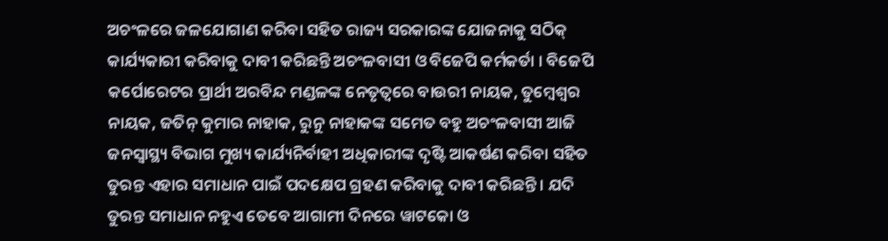ଅଚଂଳରେ ଜଳଯୋଗାଣ କରିବା ସହିତ ରାଜ୍ୟ ସରକାରଙ୍କ ଯୋଜନାକୁ ସଠିକ୍ କାର୍ଯ୍ୟକାରୀ କରିବାକୁ ଦାବୀ କରିଛନ୍ତି ଅଚଂଳବାସୀ ଓ ବିଜେପି କର୍ମକର୍ତା । ବିଜେପି କର୍ପୋରେଟର ପ୍ରାର୍ଥୀ ଅରବିନ୍ଦ ମଣ୍ଡଳଙ୍କ ନେତୃତ୍ୱରେ ବାଉରୀ ନାୟକ, ତୁମ୍ବେଶ୍ୱର ନାୟକ, ଜତିନ୍ କୁମାର ନାହାକ, ରୁନୁ ନାହାକଙ୍କ ସମେତ ବହୁ ଅଚଂଳବାସୀ ଆଜି ଜନସ୍ୱାସ୍ଥ୍ୟ ବିଭାଗ ମୁଖ୍ୟ କାର୍ଯ୍ୟନିର୍ବାହୀ ଅଧିକାରୀଙ୍କ ଦୃଷ୍ଟି ଆକର୍ଷଣ କରିବା ସହିତ ତୁରନ୍ତ ଏହାର ସମାଧାନ ପାଇଁ ପଦକ୍ଷେପ ଗ୍ରହଣ କରିବାକୁ ଦାବୀ କରିଛନ୍ତି । ଯଦି ତୁରନ୍ତ ସମାଧାନ ନହୁଏ ତେବେ ଆଗାମୀ ଦିନରେ ୱାଟକୋ ଓ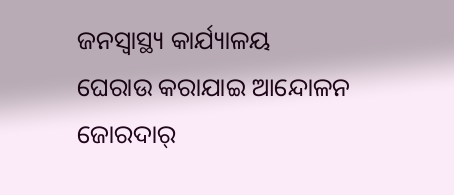ଜନସ୍ୱାସ୍ଥ୍ୟ କାର୍ଯ୍ୟାଳୟ ଘେରାଉ କରାଯାଇ ଆନ୍ଦୋଳନ ଜୋରଦାର୍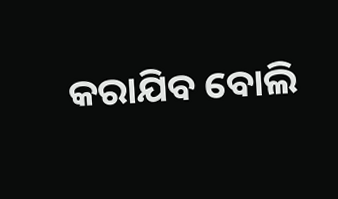କରାଯିବ ବୋଲି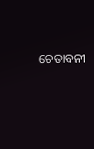ଚେତାବନୀ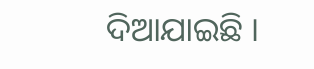ଦିଆଯାଇଛି ।